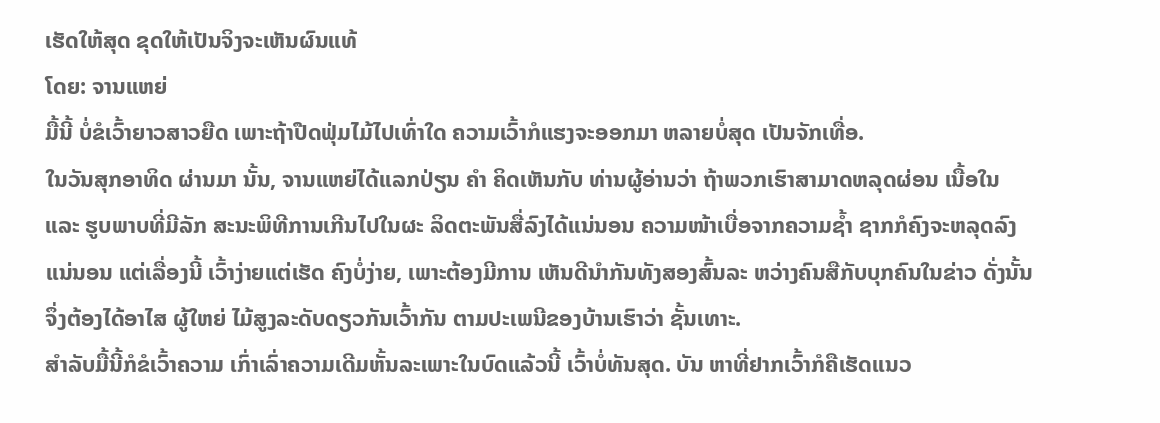ເຮັດໃຫ້ສຸດ ຂຸດໃຫ້ເປັນຈິງຈະເຫັນຜົນແທ້
ໂດຍ: ຈານແຫຍ່
ມື້ນີ້ ບໍ່ຂໍເວົ້າຍາວສາວຍືດ ເພາະຖ້າປືດຟຸ່ມໄມ້ໄປເທົ່າໃດ ຄວາມເວົ້າກໍແຮງຈະອອກມາ ຫລາຍບໍ່ສຸດ ເປັນຈັກເທື່ອ.
ໃນວັນສຸກອາທິດ ຜ່ານມາ ນັ້ນ, ຈານແຫຍ່ໄດ້ແລກປ່ຽນ ຄຳ ຄິດເຫັນກັບ ທ່ານຜູ້ອ່ານວ່າ ຖ້າພວກເຮົາສາມາດຫລຸດຜ່ອນ ເນື້ອໃນ ແລະ ຮູບພາບທີ່ມີລັກ ສະນະພິທີການເກີນໄປໃນຜະ ລິດຕະພັນສື່ລົງໄດ້ແນ່ນອນ ຄວາມໜ້າເບື່ອຈາກຄວາມຊ້ຳ ຊາກກໍຄົງຈະຫລຸດລົງແນ່ນອນ ແຕ່ເລື່ອງນີ້ ເວົ້າງ່າຍແຕ່ເຮັດ ຄົງບໍ່ງ່າຍ, ເພາະຕ້ອງມີການ ເຫັນດີນຳກັນທັງສອງສົ້ນລະ ຫວ່າງຄົນສືກັບບຸກຄົນໃນຂ່າວ ດັ່ງນັ້ນ ຈຶ່ງຕ້ອງໄດ້ອາໄສ ຜູ້ໃຫຍ່ ໄມ້ສູງລະດັບດຽວກັນເວົ້າກັນ ຕາມປະເພນີຂອງບ້ານເຮົາວ່າ ຊັ້ນເທາະ.
ສຳລັບມື້ນີ້ກໍຂໍເວົ້າຄວາມ ເກົ່າເລົ່າຄວາມເດີມຫັ້ນລະເພາະໃນບົດແລ້ວນີ້ ເວົ້າບໍ່ທັນສຸດ. ບັນ ຫາທີ່ຢາກເວົ້າກໍຄືເຮັດແນວ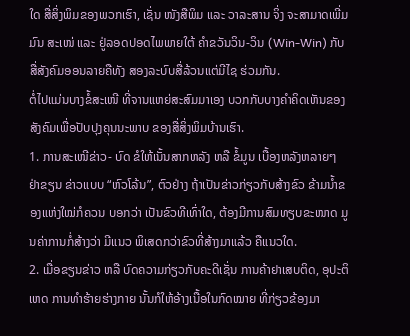ໃດ ສື່ສິ່ງພິມຂອງພວກເຮົາ, ເຊັ່ນ ໜັງສືພິມ ແລະ ວາລະສານ ຈິ່ງ ຈະສາມາດເພີ່ມມົນ ສະເໜ່ ແລະ ຢູ່ລອດປອດໄພພາຍໃຕ້ ຄຳຂວັນວິນ-ວິນ (Win-Win) ກັບສື່ສັງຄົມອອນລາຍຄືທັງ ສອງລະບົບສື່ລ້ວນແຕ່ມີໄຊ ຮ່ວມກັນ.
ຕໍ່ໄປແມ່ນບາງຂໍ້ສະເໜີ ທີ່ຈານແຫຍ່ສະສົມມາເອງ ບວກກັບບາງຄຳຄິດເຫັນຂອງສັງຄົມເພື່ອປັບປຸງຄຸນນະພາບ ຂອງສື່ສິ່ງພິມບ້ານເຮົາ.
1. ການສະເໜີຂ່າວ- ບົດ ຂໍໃຫ້ເນັ້ນສາກຫລັງ ຫລື ຂໍ້ມູນ ເບື້ອງຫລັງຫລາຍໆ ຢ່າຂຽນ ຂ່າວແບບ “ຫົວໂລ້ນ”, ຕົວຢ່າງ ຖ້າເປັນຂ່າວກ່ຽວກັບສ້າງຂົວ ຂ້າມນ້ຳຂອງແຫ່ງໃໝ່ກໍຄວນ ບອກວ່າ ເປັນຂົວທີເທົ່າໃດ, ຕ້ອງມີການສົມທຽບຂະໜາດ ມູນຄ່າການກໍ່ສ້າງວ່າ ມີແນວ ພິເສດກວ່າຂົວທີ່ສ້າງມາແລ້ວ ຄືແນວໃດ.
2. ເມື່ອຂຽນຂ່າວ ຫລື ບົດຄວາມກ່ຽວກັບຄະດີເຊັ່ນ ການຄ້າຢາເສບຕິດ, ອຸປະຕິ ເຫດ ການທຳຮ້າຍຮ່າງກາຍ ນັ້ນກໍໃຫ້ອ້າງເນື້ອໃນກົດໝາຍ ທີ່ກ່ຽວຂ້ອງມາ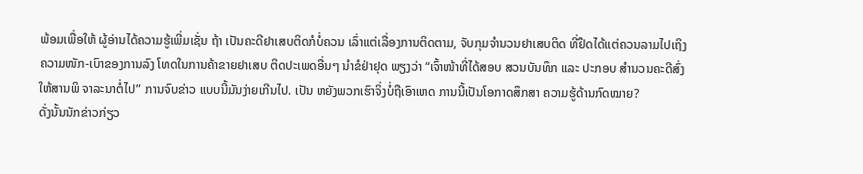ພ້ອມເພື່ອໃຫ້ ຜູ້ອ່ານໄດ້ຄວາມຮູ້ເພີ່ມເຊັ່ນ ຖ້າ ເປັນຄະດີຢາເສບຕິດກໍບໍ່ຄວນ ເລົ່າແຕ່ເລື່ອງການຕິດຕາມ, ຈັບກຸມຈຳນວນຢາເສບຕິດ ທີ່ຢຶດໄດ້ແຕ່ຄວນລາມໄປເຖິງ ຄວາມໜັກ-ເບົາຂອງການລົງ ໂທດໃນການຄ້າຂາຍຢາເສບ ຕິດປະເພດອື່ນໆ ນຳຂໍຢ່າຢຸດ ພຽງວ່າ “ເຈົ້າໜ້າທີ່ໄດ້ສອບ ສວນບັນທຶກ ແລະ ປະກອບ ສຳນວນຄະດີສົ່ງໃຫ້ສານພິ ຈາລະນາຕໍ່ໄປ” ການຈົບຂ່າວ ແບບນີ້ມັນງ່າຍເກີນໄປ. ເປັນ ຫຍັງພວກເຮົາຈິ່ງບໍ່ຖືເອົາເຫດ ການນີ້ເປັນໂອກາດສຶກສາ ຄວາມຮູ້ດ້ານກົດໝາຍ?
ດັ່ງນັ້ນນັກຂ່າວກ່ຽວ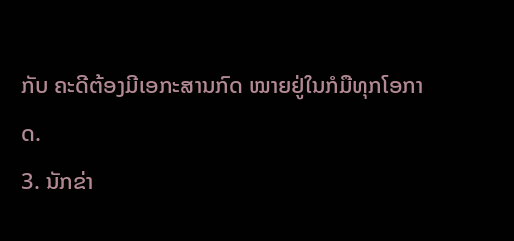ກັບ ຄະດີຕ້ອງມີເອກະສານກົດ ໝາຍຢູ່ໃນກໍມືທຸກໂອກາດ.
3. ນັກຂ່າ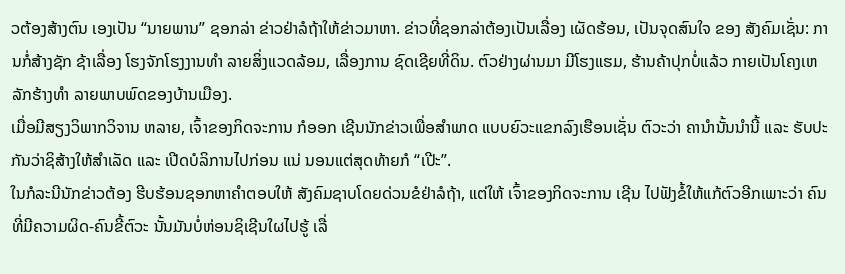ວຕ້ອງສ້າງຕົນ ເອງເປັນ “ນາຍພານ” ຊອກລ່າ ຂ່າວຢ່າລໍຖ້າໃຫ້ຂ່າວມາຫາ. ຂ່າວທີ່ຊອກລ່າຕ້ອງເປັນເລື່ອງ ເຜັດຮ້ອນ, ເປັນຈຸດສົນໃຈ ຂອງ ສັງຄົມເຊັ່ນ: ການກໍ່ສ້າງຊັກ ຊ້າເລື່ອງ ໂຮງຈັກໂຮງງານທຳ ລາຍສິ່ງແວດລ້ອມ, ເລື່ອງການ ຊົດເຊີຍທີ່ດິນ. ຕົວຢ່າງຜ່ານມາ ມີໂຮງແຮມ, ຮ້ານຄ້າປຸກບໍ່ແລ້ວ ກາຍເປັນໂຄງເຫລັກຮ້າງທຳ ລາຍພາບພົດຂອງບ້ານເມືອງ.
ເມື່ອມີສຽງວິພາກວິຈານ ຫລາຍ, ເຈົ້າຂອງກິດຈະການ ກໍອອກ ເຊີນນັກຂ່າວເພື່ອສຳພາດ ແບບຍົວະແຂກລົງເຮືອນເຊັ່ນ ຕົວະວ່າ ຄານຳນັ້ນນຳນີ້ ແລະ ຮັບປະກັນວ່າຊິສ້າງໃຫ້ສຳເລັດ ແລະ ເປີດບໍລິການໄປກ່ອນ ແນ່ ນອນແຕ່ສຸດທ້າຍກໍ “ເປີະ”.
ໃນກໍລະນີນັກຂ່າວຕ້ອງ ຮີບຮ້ອນຊອກຫາຄຳຕອບໃຫ້ ສັງຄົມຊາບໂດຍດ່ວນຂໍຢ່າລໍຖ້າ, ແຕ່ໃຫ້ ເຈົ້າຂອງກິດຈະການ ເຊີນ ໄປຟັງຂໍ້ໃຫ້ແກ້ຕົວອີກເພາະວ່າ ຄົນທີ່ມີຄວາມຜິດ-ຄົນຂີ້ຕົວະ ນັ້ນມັນບໍ່ຫ່ອນຊິເຊີນໃຜໄປຮູ້ ເລື່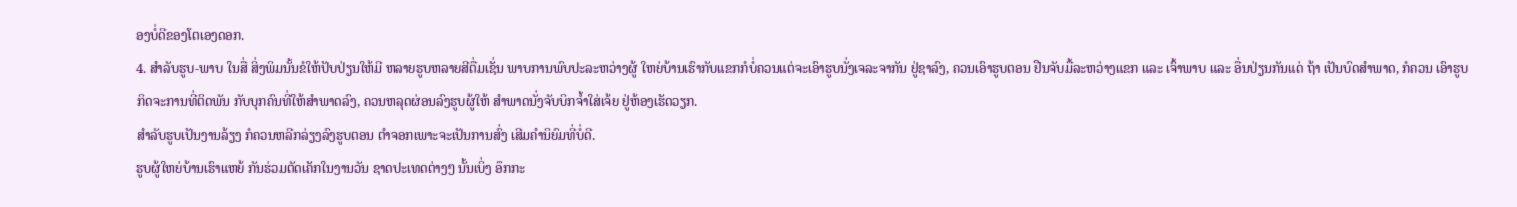ອງບໍ່ດີຂອງໂຕເອງດອກ.
4. ສຳລັບຮູບ-ພາບ ໃນສື່ ສິ່ງພິມນັ້ນຂໍໃຫ້ປັບປ່ຽນໃຫ້ມີ ຫລາຍຮູບຫລາຍສີຕື່ມເຊັ່ນ ພາບການພົບປະລະຫວ່າງຜູ້ ໃຫຍ່ບ້ານເຮົາກັບແຂກກໍບໍ່ຄວນແຕ່ຈະເອົາຮູບນັ່ງເຈລະຈາກັນ ຢູ່ຊາລົງ, ຄວນເອົາຮູບຕອນ ຢືນຈັບມື້ລະຫວ່າງແຂກ ແລະ ເຈົ້າພາບ ແລະ ອື່ນປ່ຽນກັນແດ່ ຖ້າ ເປັນບົດສຳພາດ, ກໍຄວນ ເອົາຮູບກິດຈະການທີ່ຕິດພັນ ກັບບຸກຄົນທີ່ໃຫ້ສຳພາດລົງ, ຄວນຫລຸດຜ່ອນລົງຮູບຜູ້ໃຫ້ ສຳພາດນັ່ງຈັບບິກຈ້ຳໃສ່ເຈ້ຍ ຢູ່ຫ້ອງເຮັດວຽກ.
ສຳລັບຮູບເປັນງານລ້ຽງ ກໍຄວນຫລີກລ່ຽງລົງຮູບຕອນ ຕຳຈອກເພາະຈະເປັນການສົ່ງ ເສີມຄຳນິຍົມທີ່ບໍ່ດີ.
ຮູບຜູ້ໃຫຍ່ບ້ານເຮົາແຫຍ້ ກັນຮ່ວມຕັດເຄັກໃນງານວັນ ຊາດປະເທດຕ່າງໆ ນັ້ນເບິ່ງ ອຶກກະ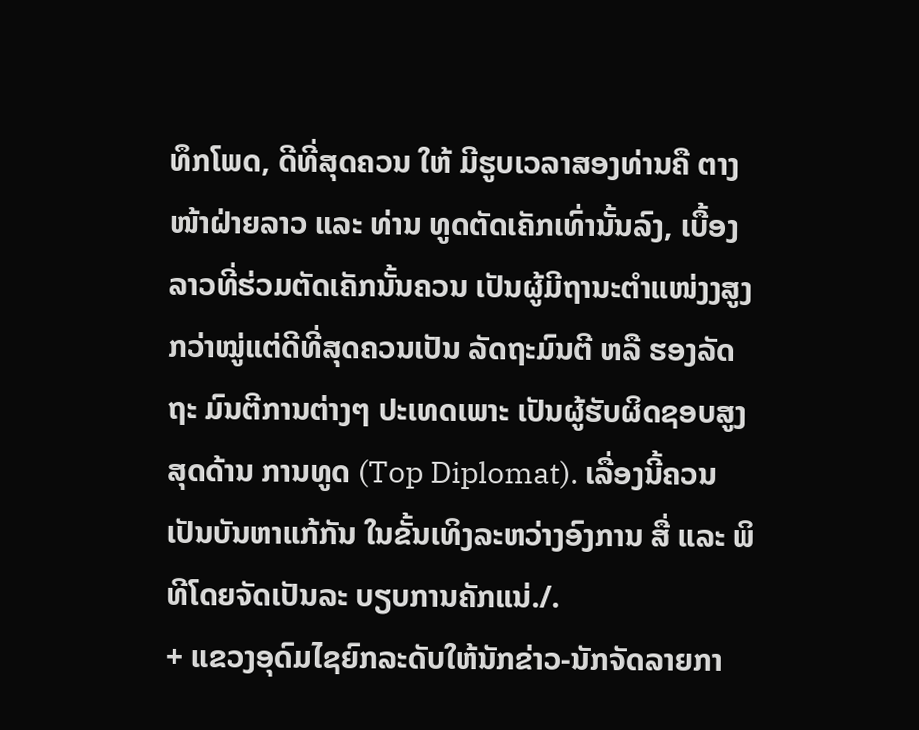ທຶກໂພດ, ດີທີ່ສຸດຄວນ ໃຫ້ ມີຮູບເວລາສອງທ່ານຄື ຕາງ ໜ້າຝ່າຍລາວ ແລະ ທ່ານ ທູດຕັດເຄັກເທົ່ານັ້ນລົງ, ເບື້ອງ ລາວທີ່ຮ່ວມຕັດເຄັກນັ້ນຄວນ ເປັນຜູ້ມີຖານະຕຳແໜ່ງງສູງ ກວ່າໝູ່ແຕ່ດີທີ່ສຸດຄວນເປັນ ລັດຖະມົນຕີ ຫລື ຮອງລັດຖະ ມົນຕີການຕ່າງໆ ປະເທດເພາະ ເປັນຜູ້ຮັບຜິດຊອບສູງສຸດດ້ານ ການທູດ (Top Diplomat). ເລື່ອງນີ້ຄວນເປັນບັນຫາແກ້ກັນ ໃນຂັ້ນເທິງລະຫວ່າງອົງການ ສື່ ແລະ ພິທີໂດຍຈັດເປັນລະ ບຽບການຄັກແນ່./.
+ ແຂວງອຸດົມໄຊຍົກລະດັບໃຫ້ນັກຂ່າວ-ນັກຈັດລາຍກາ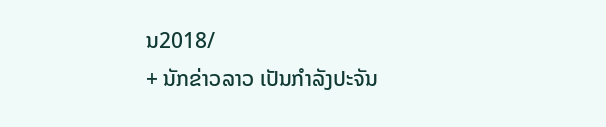ນ2018/
+ ນັກຂ່າວລາວ ເປັນກໍາລັງປະຈັນ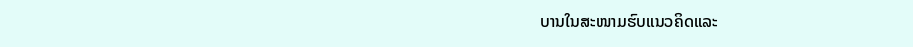ບານໃນສະໜາມຮົບແນວຄິດແລະ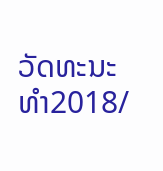ວັດທະນະທໍາ2018/